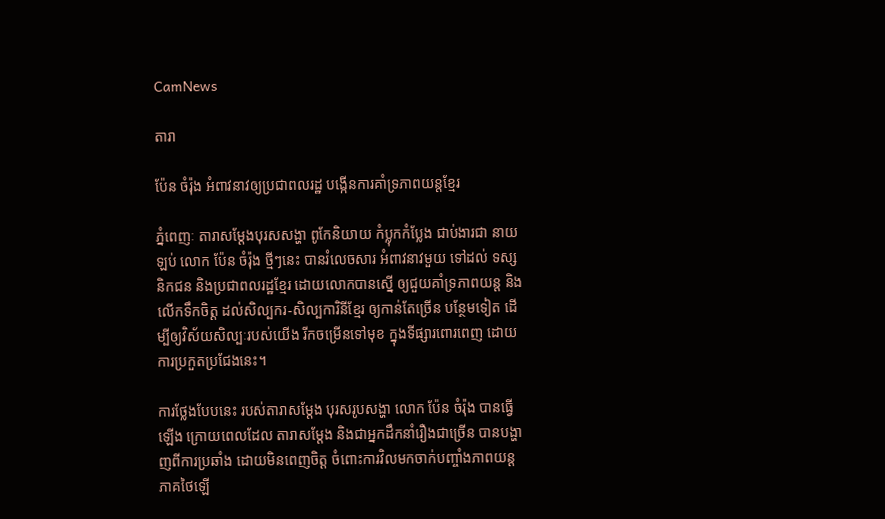CamNews

តារា

ប៉ែន ចំរ៉ុង អំពាវនាវឲ្យប្រជាពលរដ្ឋ បង្កើនការគាំទ្រភាពយន្តខ្មែរ

ភ្នំពេញៈ តារាសម្តែងបុរសសង្ហា ពូកែនិយាយ កំប្លុកកំប្លែង ជាប់ងារជា នាយឡប់ លោក ប៉ែន ចំរ៉ុង ថ្មីៗនេះ បានរំលេចសារ អំពាវនាវមួយ ទៅដល់ ទស្សនិកជន និងប្រជាពលរដ្ឋខ្មែរ ដោយលោកបានស្នើ ឲ្យជួយគាំទ្រភាពយន្ត និង លើកទឹកចិត្ត ដល់សិល្បករ-សិល្បការិនីខ្មែរ ឲ្យកាន់តែច្រើន បន្ថែមទៀត ដើម្បីឲ្យវិស័យសិល្បៈរបស់យើង រីកចម្រើនទៅមុខ ក្នុងទីផ្សារពោរពេញ ដោយការប្រកួតប្រជែងនេះ។

ការថ្លែងបែបនេះ របស់តារាសម្តែង បុរសរូបសង្ហា លោក ប៉ែន ចំរ៉ុង បានធ្វើឡើង ក្រោយពេលដែល តារាសម្តែង និងជាអ្នកដឹកនាំរឿងជាច្រើន បានបង្ហាញពីការប្រឆាំង ដោយមិនពេញចិត្ត ចំពោះការវិលមកចាក់បញ្ចាំងភាពយន្តភាគថៃឡើ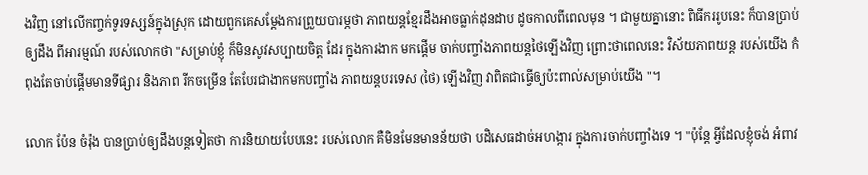ងវិញ នៅលើកញ្ចក់ទូរទស្សន៍ក្នុងស្រុក ដោយពួកគេសម្ដែងការព្រួយបារម្ភថា ភាពយន្តខ្មែរដឹងអាចធ្លាក់ដុនដាប ដូចកាលពីពេលមុន ។ ជាមួយគ្នានោះ ពិធីកររូបនេះ ក៏បានប្រាប់ឲ្យដឹង ពីអារម្មណ៍ របស់លោកថា "សម្រាប់ខ្ញុំ ក៏មិនសូវសប្បាយចិត្ត ដែរ ក្នុងការងាក មកផ្តើម ចាក់បញ្ចាំងភាពយន្តថៃឡើងវិញ ព្រោះថាពេលនេះ វិស័យភាពយន្ត របស់យើង កំពុងតែចាប់ផ្តើមមានទីផ្សារ និងភាព រីកចម្រើន តែបែរជាងាកមកបញ្ចាំង ភាពយន្តបរទេស (ថៃ) ឡើងវិញ វាពិតជាធ្វើឲ្យប៉ះពាល់សម្រាប់យើង "។

លោក ប៉ែន ចំរ៉ុង បានប្រាប់ឲ្យដឹងបន្តទៀតថា ការនិយាយបែបនេះ របស់លោក គឺមិនមែនមានន័យថា បដិសេធដាច់អហង្ការ ក្នុងការចាក់បញ្ចាំងទេ ។ "ប៉ុន្តែ អ្វីដែលខ្ញុំចង់ អំពាវ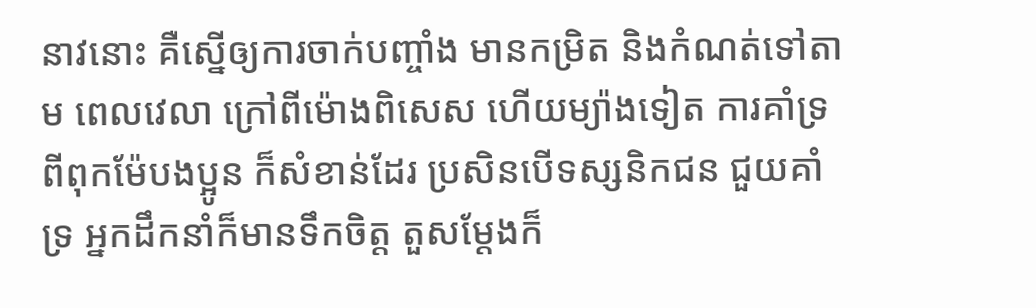នាវនោះ គឺស្នើឲ្យការចាក់បញ្ចាំង មានកម្រិត និងកំណត់ទៅតាម ពេលវេលា ក្រៅពីម៉ោងពិសេស ហើយម្យ៉ាងទៀត ការគាំទ្រពីពុកម៉ែបងប្អូន ក៏សំខាន់ដែរ ប្រសិនបើទស្សនិកជន ជួយគាំទ្រ អ្នកដឹកនាំក៏មានទឹកចិត្ត តួសម្តែងក៏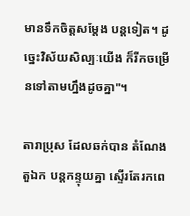មានទឹកចិត្តសម្តែង បន្តទៀត។ ដូច្នេះវិស័យសិល្បៈយើង ក៏រីកចម្រើនទៅតាមហ្នឹងដូចគ្នា"។

តារាប្រុស ដែលឆក់បាន តំណែងតួឯក បន្តកន្ទុយគ្នា ស្ទើរតែរកពេ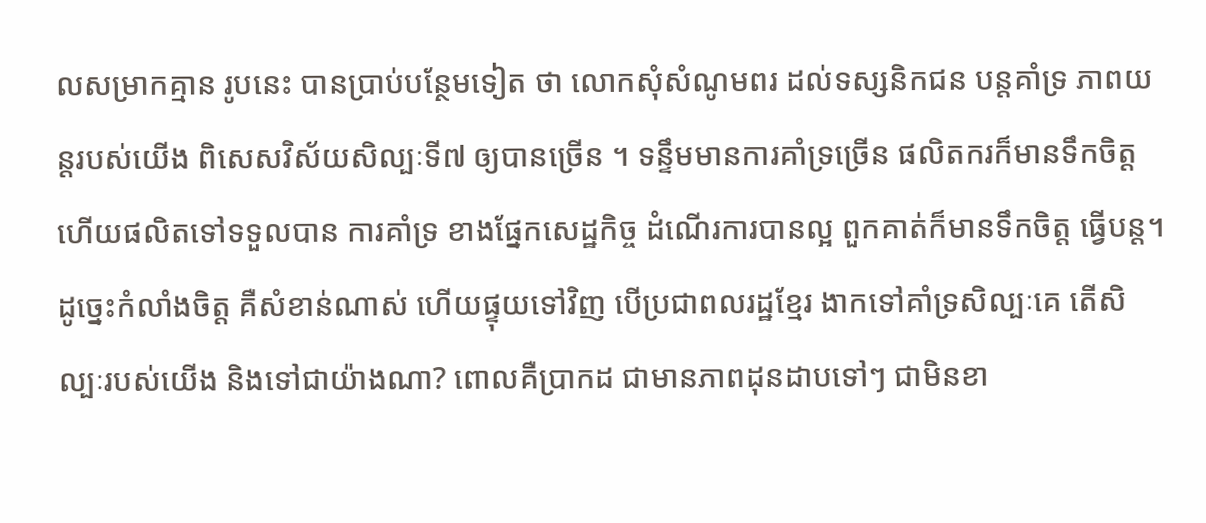លសម្រាកគ្មាន រូបនេះ បានប្រាប់បន្ថែមទៀត ថា លោកសុំសំណូមពរ ដល់ទស្សនិកជន បន្តគាំទ្រ ភាពយន្តរបស់យើង ពិសេសវិស័យសិល្បៈទី៧ ឲ្យបានច្រើន ។ ទន្ទឹមមានការគាំទ្រច្រើន ផលិតករក៏មានទឹកចិត្ត ហើយផលិតទៅទទួលបាន ការគាំទ្រ ខាងផ្នែកសេដ្ឋកិច្ច ដំណើរការបានល្អ ពួកគាត់ក៏មានទឹកចិត្ត ធ្វើបន្ត។ ដូច្នេះកំលាំងចិត្ត គឺសំខាន់ណាស់ ហើយផ្ទុយទៅវិញ បើប្រជាពលរដ្ឋខ្មែរ ងាកទៅគាំទ្រសិល្បៈគេ តើសិល្បៈរបស់យើង និងទៅជាយ៉ាងណា? ពោលគឺប្រាកដ ជាមានភាពដុនដាបទៅៗ ជាមិនខា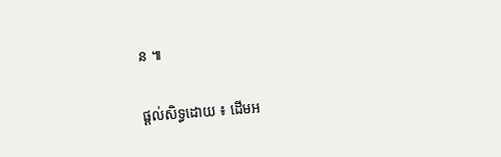ន ៕


ផ្តល់សិទ្ធដោយ ៖ ដើមអ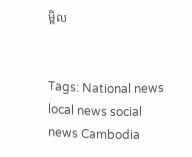ម្ពិល


Tags: National news local news social news Cambodia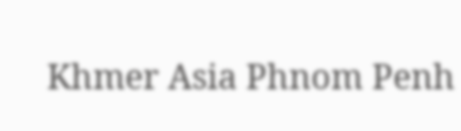Khmer Asia Phnom Penh